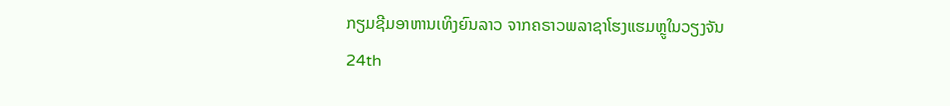ກຽມຊີມອາຫານເທິງຍົນລາວ ຈາກຄຣາວພລາຊາໂຮງແຮມຫຼູໃນວຽງຈັນ
24th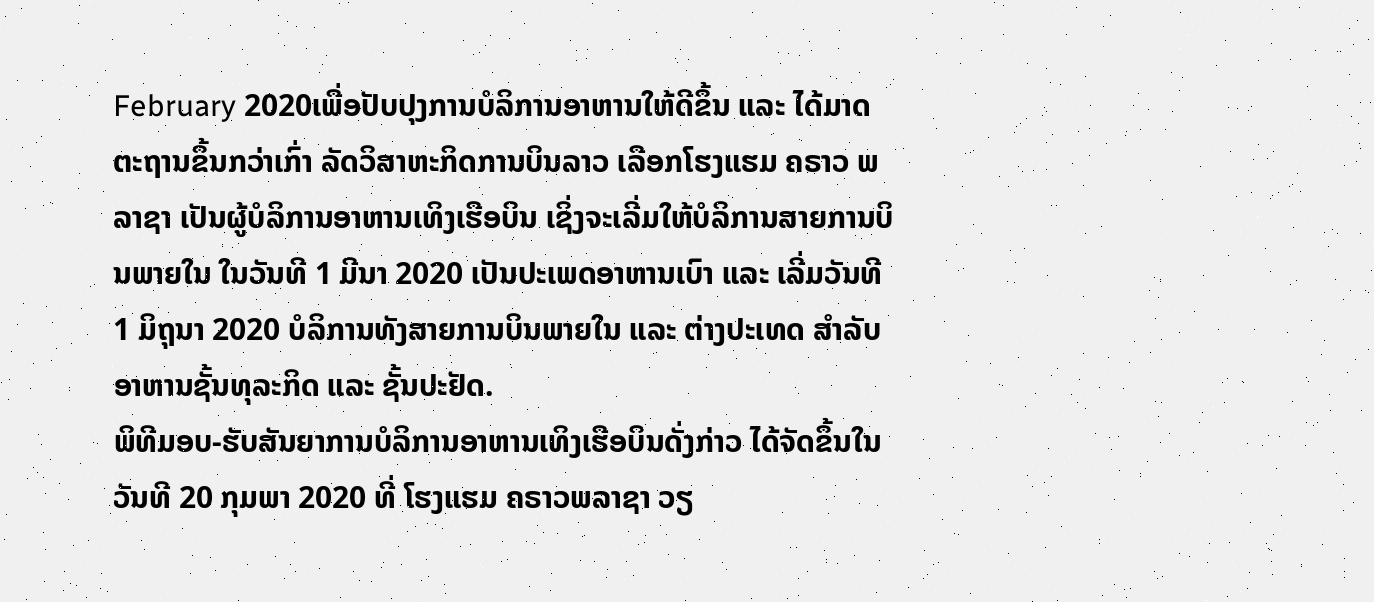February 2020ເພື່ອປັບປຸງການບໍລິການອາຫານໃຫ້ດີຂຶ້ນ ແລະ ໄດ້ມາດຕະຖານຂຶ້ນກວ່າເກົ່າ ລັດວິສາຫະກິດການບິນລາວ ເລືອກໂຮງແຮມ ຄຣາວ ພລາຊາ ເປັນຜູ້ບໍລິການອາຫານເທິງເຮືອບິນ ເຊິ່ງຈະເລີ່ມໃຫ້ບໍລິການສາຍການບິນພາຍໃນ ໃນວັນທີ 1 ມີນາ 2020 ເປັນປະເພດອາຫານເບົາ ແລະ ເລີ່ມວັນທີ 1 ມິຖຸນາ 2020 ບໍລິການທັງສາຍການບິນພາຍໃນ ແລະ ຕ່າງປະເທດ ສຳລັບອາຫານຊັ້ນທຸລະກິດ ແລະ ຊັ້ນປະຢັດ.
ພິທີມອບ-ຮັບສັນຍາການບໍລິການອາຫານເທິງເຮືອບິນດັ່ງກ່າວ ໄດ້ຈັດຂຶ້ນໃນວັນທີ 20 ກຸມພາ 2020 ທີ່ ໂຮງແຮມ ຄຣາວພລາຊາ ວຽ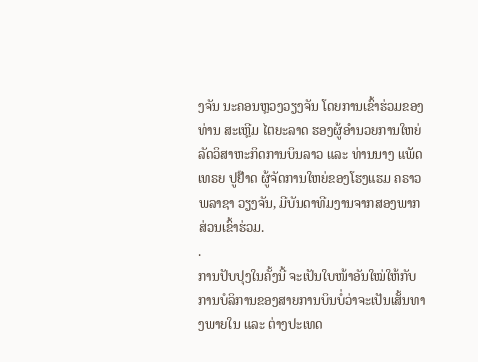ງຈັນ ນະຄອນຫຼວງວຽງຈັນ ໂດຍການເຂົ້າຮ່ວມຂອງທ່ານ ສະເຫຼີມ ໄຕຍະລາດ ຮອງຜູ້ອຳນວຍການໃຫຍ່ລັດວິສາຫະກິດການບິນລາວ ແລະ ທ່ານນາງ ແພັດເທຣຍ ປູຢ໊າດ ຜູ້ຈັດການໃຫຍ່ຂອງໂຮງແຮມ ຄຣາວພລາຊາ ວຽງຈັນ, ມີບັນດາທີມງານຈາກສອງພາກສ່ວນເຂົ້າຮ່ວມ.
.
ການປັບປຸງໃນຄັ້ງນີ້ ຈະເປັນໃບໜ້າອັນໃໝ່ໃຫ້ກັບການບໍລິການຂອງສາຍການບິນບໍ່ວ່າຈະເປັນເສັ້ນທາງພາຍໃນ ແລະ ຕ່າງປະເທດ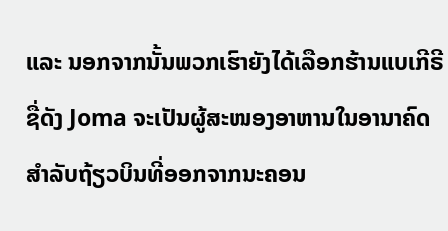ແລະ ນອກຈາກນັ້ນພວກເຮົາຍັງໄດ້ເລືອກຮ້ານແບເກີຣີຊື່ດັງ Joma ຈະເປັນຜູ້ສະໜອງອາຫານໃນອານາຄົດສຳລັບຖ້ຽວບິນທີ່ອອກຈາກນະຄອນ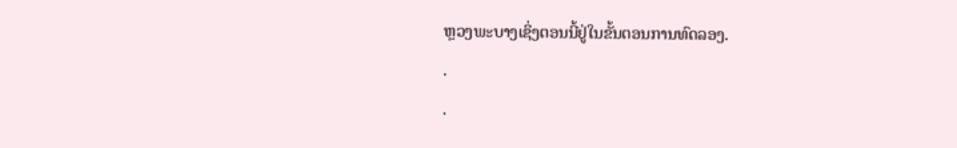ຫຼວງພະບາງເຊິ່ງຕອນນີ້ຢູ່ໃນຂັ້ນຕອນການທົດລອງ.
.
.